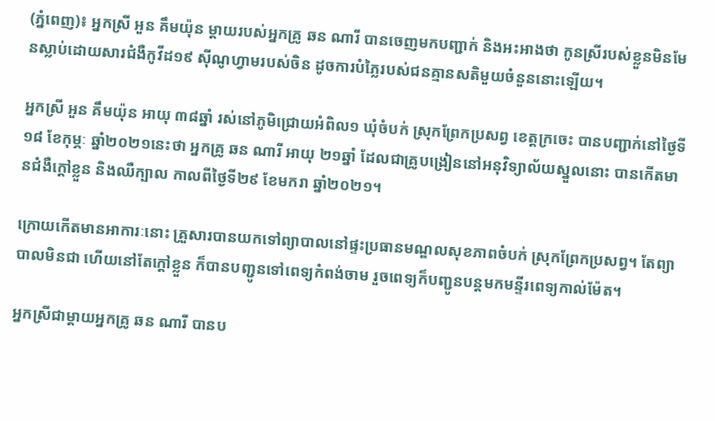(ភ្នំពេញ)៖ អ្នកស្រី អួន គឹមយ៉ុន ម្តាយរបស់អ្នកគ្រូ ឆន ណារី បានចេញមកបញ្ជាក់ និងអះអាងថា កូនស្រីរបស់ខ្លួនមិនមែនស្លាប់ដោយសារជំងឺកូវីដ១៩ ស៊ីណូហ្វាមរបស់ចិន ដូចការបំភ្លៃរបស់ជនគ្មានសតិមួយចំនួននោះឡើយ។

អ្នកស្រី អួន គឹមយ៉ុន អាយុ ៣៨ឆ្នាំ រស់នៅភូមិជ្រោយអំពិល១ ឃុំចំបក់ ស្រុកព្រែកប្រសព្វ ខេត្តក្រចេះ បានបញ្ជាក់នៅថ្ងៃទី១៨ ខែកុម្ភៈ ឆ្នាំ២០២១នេះថា អ្នកគ្រូ ឆន ណារី អាយុ ២១ឆ្នាំ ដែលជាគ្រូបង្រៀននៅអនុវិទ្យាល័យស្នួលនោះ បានកើតមានជំងឺក្ដៅខ្លួន និងឈឺក្បាល កាលពីថ្ងៃទី២៩ ខែមករា ឆ្នាំ២០២១។

ក្រោយកើតមានអាការៈនោះ គ្រួសារបានយកទៅព្យាបាលនៅផ្ទះប្រធានមណ្ឌលសុខភាពចំបក់ ស្រុកព្រែកប្រសព្វ។ តែព្យាបាលមិនជា ហើយនៅតែក្តៅខ្លួន ក៏បានបញ្ជូនទៅពេទ្យកំពង់ចាម រួចពេទ្យក៏បញ្ជូនបន្តមកមន្ទីរពេទ្យកាល់ម៉ែត។

អ្នកស្រីជាម្តាយអ្នកគ្រូ ឆន ណារី បានប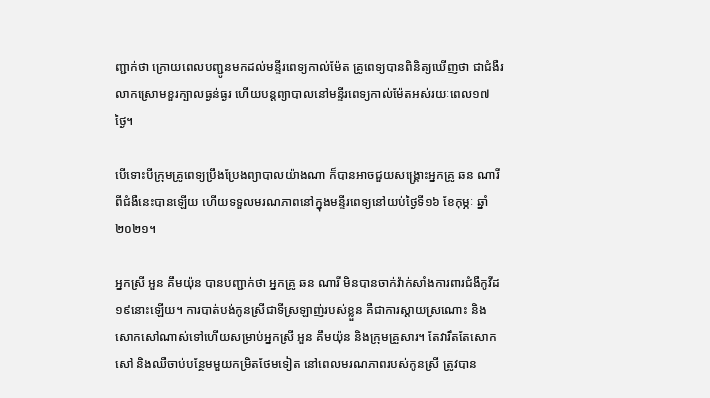ញ្ជាក់ថា ក្រោយពេលបញ្ជូនមកដល់មន្ទីរពេទ្យកាល់ម៉ែត គ្រូពេទ្យបានពិនិត្យឃើញថា ជាជំងឺរលាកស្រោមខួរក្បាលធ្ងន់ធ្ងរ ហើយបន្តព្យាបាលនៅមន្ទីរពេទ្យកាល់ម៉ែតអស់រយៈពេល១៧ថ្ងៃ។

បើទោះបីក្រុមគ្រូពេទ្យប្រឹងប្រែងព្យាបាលយ៉ាងណា ក៏បានអាចជួយសង្គ្រោះអ្នកគ្រូ ឆន ណារី ពីជំងឺនេះបានឡើយ ហើយទទួលមរណភាពនៅក្នុងមន្ទីរពេទ្យនៅយប់ថ្ងៃទី១៦ ខែកុម្ភៈ ឆ្នាំ២០២១។

អ្នកស្រី អួន គឹមយ៉ុន បានបញ្ជាក់ថា អ្នកគ្រូ ឆន ណារី មិនបានចាក់វ៉ាក់សាំងការពារជំងឺកូវីដ១៩នោះឡើយ។ ការបាត់បង់កូនស្រីជាទីស្រឡាញ់របស់ខ្លួន គឺជាការស្តាយស្រណោះ និងសោកសៅណាស់ទៅហើយសម្រាប់អ្នកស្រី អួន គឹមយ៉ុន និងក្រុមគ្រួសារ។ តែវារឹតតែសោកសៅ និងឈឺចាប់បន្ថែមមួយកម្រិតថែមទៀត នៅពេលមរណភាពរបស់កូនស្រី ត្រូវបាន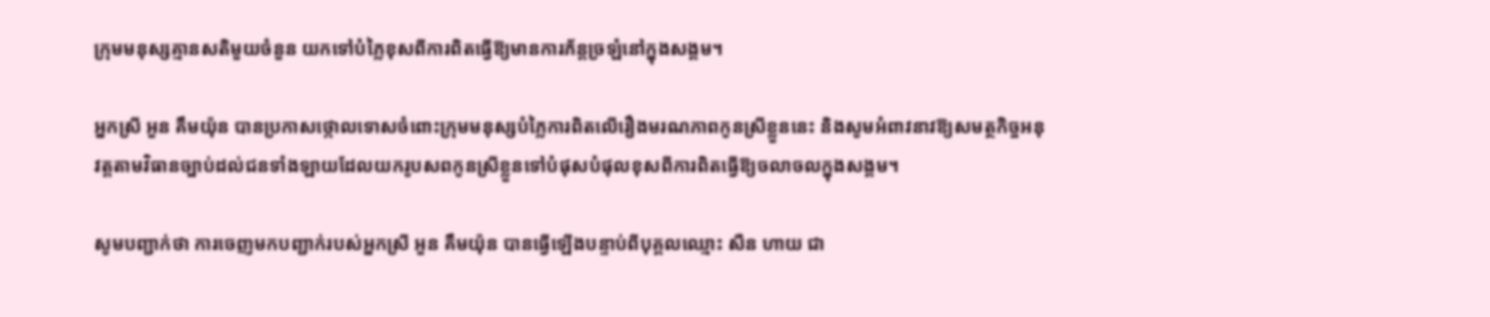ក្រុមមនុស្សគ្មានសតិមួយចំនួន យកទៅបំភ្លៃខុសពីការពិតធ្វើឱ្យមានការភ័ន្តច្រឡំនៅក្នុងសង្គម។

អ្នកស្រី អួន គឹមយ៉ុន បានប្រកាសថ្កោលទោសចំពោះក្រុមមនុស្សបំភ្លៃការពិតលើរឿងមរណភាពកូនស្រីខ្លួននេះ និងសូមអំពាវនាវឱ្យសមត្ថកិច្ចអនុវត្តតាមវិធានច្បាប់ដល់ជនទាំងឡាយដែលយករូបសពកូនស្រីខ្លួនទៅបំផុសបំផុលខុសពីការពិតធ្វើឱ្យចលាចលក្នុងសង្គម។

សូមបញ្ជាក់ថា ការចេញមកបញ្ជាក់របស់អ្នកស្រី អួន គឹមយ៉ុន បានធ្វើឡើងបន្ទាប់ពីបុគ្គលឈ្មោះ សឺន ហាយ ជា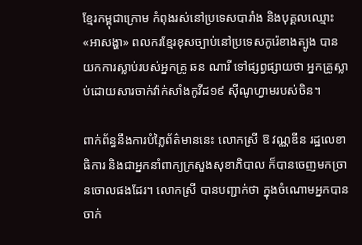ខ្មែរកម្ពុជាក្រោម កំពុងរស់នៅប្រទេសបារាំង និងបុគ្គលឈ្មោះ «អាសង្ហា» ពលករខ្មែរខុសច្បាប់នៅប្រទេសកូរ៉េខាងត្បូង បានយកការស្លាប់របស់អ្នកគ្រូ ឆន ណារី ទៅផ្សព្វផ្សាយថា អ្នកគ្រូស្លាប់ដោយសារចាក់វ៉ាក់សាំងកូវីដ១៩ ស៊ីណូហ្វាមរបស់ចិន។

ពាក់ព័ន្ធនឹងការបំភ្លៃព័ត៌មាននេះ លោកស្រី ឱ វណ្ណឌីន រដ្ឋលេខាធិការ និងជាអ្នកនាំពាក្យក្រសួងសុខាភិបាល ក៏បានចេញមកច្រានចោលផងដែរ។ លោកស្រី បានបញ្ជាក់ថា ក្នុងចំណោមអ្នកបានចាក់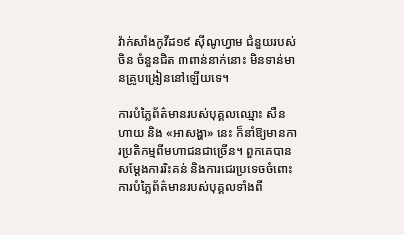វ៉ាក់សាំងកូវីដ១៩ ស៊ីណូហ្វាម ជំនួយរបស់ចិន ចំនួនជិត ៣ពាន់នាក់នោះ មិនទាន់មានគ្រូបង្រៀននៅឡើយទេ។

ការបំភ្លៃព័ត៌មានរបស់បុគ្គលឈ្មោះ សឺន ហាយ និង «អាសង្ហា» នេះ ក៏នាំឱ្យមានការប្រតិកម្មពីមហាជនជាច្រើន។ ពួកគេបានសម្តែងការរិះគន់ និងការជេរប្រទេចចំពោះការបំភ្លៃព័ត៌មានរបស់បុគ្គលទាំងពី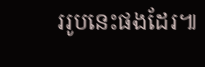ររូបនេះផងដែរ៕